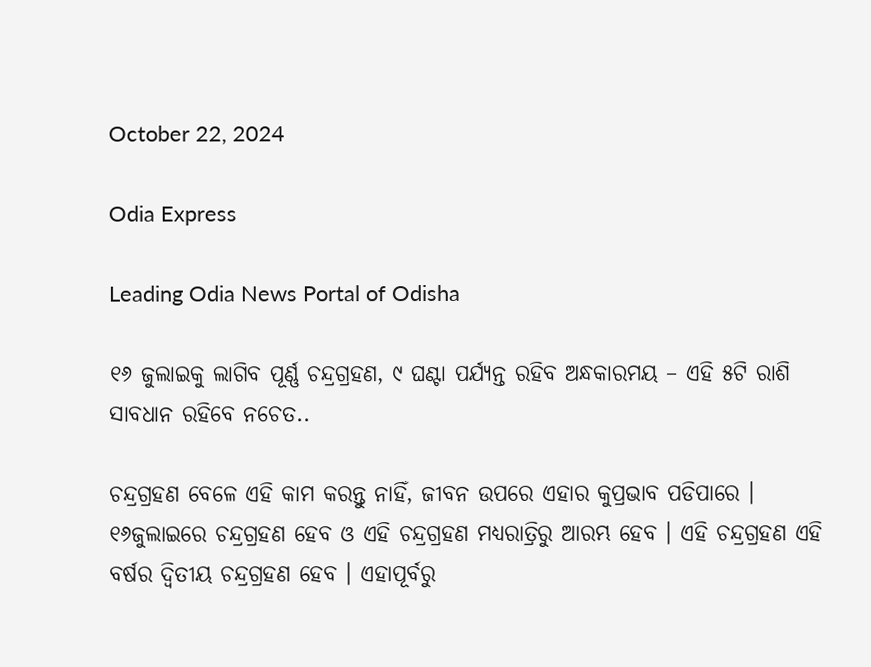October 22, 2024

Odia Express

Leading Odia News Portal of Odisha

୧୬ ଜୁଲାଇକୁ ଲାଗିବ ପୂର୍ଣ୍ଣ ଚନ୍ଦ୍ରଗ୍ରହଣ, ୯ ଘଣ୍ଟା ପର୍ଯ୍ୟନ୍ତ ରହିବ ଅନ୍ଧକାରମୟ – ଏହି ୫ଟି ରାଶି ସାବଧାନ ରହିବେ ନଚେତ..

ଚନ୍ଦ୍ରଗ୍ରହଣ ବେଳେ ଏହି କାମ କରନ୍ତୁ ନାହିଁ, ଜୀବନ ଉପରେ ଏହାର କୁପ୍ରଭାବ ପଡିପାରେ । ୧୬ଜୁଲାଇରେ ଚନ୍ଦ୍ରଗ୍ରହଣ ହେବ ଓ ଏହି ଚନ୍ଦ୍ରଗ୍ରହଣ ମଧ୍ୟରାତ୍ରିରୁ ଆରମ୍ଭ ହେବ । ଏହି ଚନ୍ଦ୍ରଗ୍ରହଣ ଏହି ବର୍ଷର ଦ୍ଵିତୀୟ ଚନ୍ଦ୍ରଗ୍ରହଣ ହେବ । ଏହାପୂର୍ବରୁ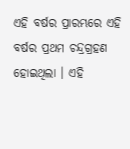ଏହି ବର୍ଷର ପ୍ରାରମ୍ଭରେ ଏହି ବର୍ଷର ପ୍ରଥମ ଚନ୍ଦ୍ରଗ୍ରହଣ ହୋଇଥିଲା । ଏହି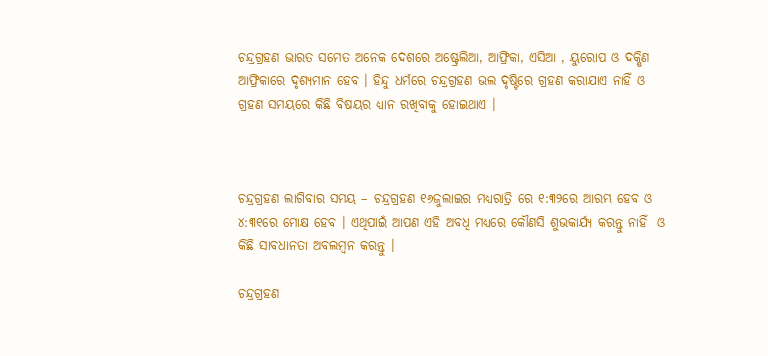ଚନ୍ଦ୍ରଗ୍ରହଣ ଭାରତ ସମେତ ଅନେକ ଦେଶରେ ଅଷ୍ଟ୍ରେଲିଆ, ଆଫ୍ରିକା, ଏସିଆ , ୟୁରୋପ ଓ ଦକ୍ଷିଣ ଆଫ୍ରିକାରେ ଦୃଶ୍ୟମାନ ହେବ । ହିନ୍ଦୁ ଧର୍ମରେ ଚନ୍ଦ୍ରଗ୍ରହଣ ଭଲ ଦୃଷ୍ଟିରେ ଗ୍ରହଣ କରାଯାଏ ନାହିଁ ଓ ଗ୍ରହଣ ସମୟରେ କିଛି ବିଷୟର ଧ୍ୟାନ ରଖିବାକୁ ହୋଇଥାଏ ।



ଚନ୍ଦ୍ରଗ୍ରହଣ ଲାଗିବାର ସମୟ – ଚନ୍ଦ୍ରଗ୍ରହଣ ୧୬ଜୁଲାଇର ମଧ୍ୟରାତ୍ରି ରେ ୧:୩୨ରେ ଆରମ୍ଭ ହେବ ଓ ୪:୩୧ରେ ମୋକ୍ଷ ହେବ । ଏଥିପାଇଁ ଆପଣ ଏହି ଅବଧି ମଧ୍ୟରେ କୌଣସି ଶୁଭକାର୍ଯ୍ୟ କରନ୍ତୁ ନାହିଁ  ଓ କିଛି ସାବଧାନତା ଅବଲମ୍ବନ କରନ୍ତୁ ।

ଚନ୍ଦ୍ରଗ୍ରହଣ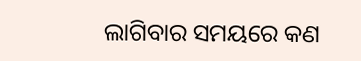ଲାଗିବାର ସମୟରେ କଣ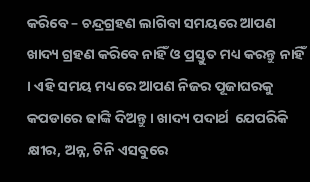କରିବେ – ଚନ୍ଦ୍ରଗ୍ରହଣ ଲାଗିବା ସମୟରେ ଆପଣ ଖାଦ୍ୟ ଗ୍ରହଣ କରିବେ ନାହିଁ ଓ ପ୍ରସ୍ତୁତ ମଧ୍ୟ କରନ୍ତୁ ନାହିଁ । ଏହି ସମୟ ମଧ୍ୟରେ ଆପଣ ନିଜର ପୂଜାଘରକୁ କପଡାରେ ଢାଙ୍କି ଦିଅନ୍ତୁ । ଖାଦ୍ୟ ପଦାର୍ଥ  ଯେପରିକି କ୍ଷୀର, ଅନ୍ନ, ଚିନି ଏସବୁରେ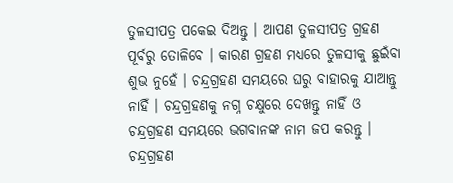ତୁଳସୀପତ୍ର ପକେଇ ଦିଅନ୍ତୁ । ଆପଣ ତୁଳସୀପତ୍ର ଗ୍ରହଣ ପୂର୍ବରୁ ତୋଳିବେ । କାରଣ ଗ୍ରହଣ ମଧ୍ୟରେ ତୁଳସୀକୁ ଛୁଇଁବା ଶୁଭ ନୁହେଁ । ଚନ୍ଦ୍ରଗ୍ରହଣ ସମୟରେ ଘରୁ ବାହାରକୁ ଯାଆନ୍ତୁ ନାହିଁ । ଚନ୍ଦ୍ରଗ୍ରହଣକୁ ନଗ୍ନ ଚକ୍ଷୁରେ ଦେଖନ୍ତୁ ନାହିଁ ଓ ଚନ୍ଦ୍ରଗ୍ରହଣ ସମୟରେ ଭଗବାନଙ୍କ ନାମ ଜପ କରନ୍ତୁ । ଚନ୍ଦ୍ରଗ୍ରହଣ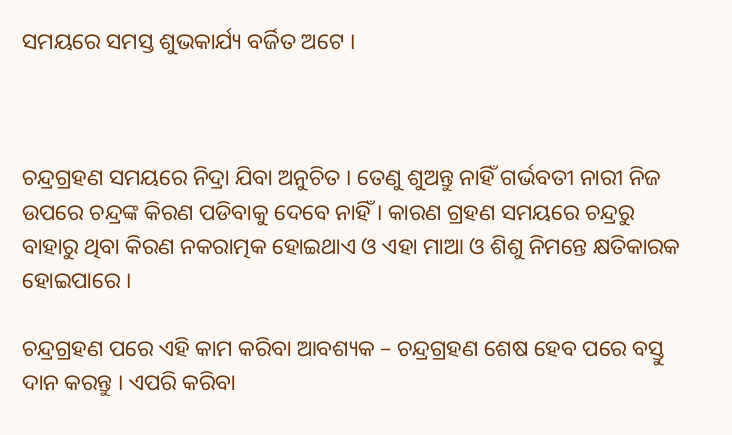ସମୟରେ ସମସ୍ତ ଶୁଭକାର୍ଯ୍ୟ ବର୍ଜିତ ଅଟେ ।



ଚନ୍ଦ୍ରଗ୍ରହଣ ସମୟରେ ନିଦ୍ରା ଯିବା ଅନୁଚିତ । ତେଣୁ ଶୁଅନ୍ତୁ ନାହିଁ ଗର୍ଭବତୀ ନାରୀ ନିଜ ଉପରେ ଚନ୍ଦ୍ରଙ୍କ କିରଣ ପଡିବାକୁ ଦେବେ ନାହିଁ । କାରଣ ଗ୍ରହଣ ସମୟରେ ଚନ୍ଦ୍ରରୁ ବାହାରୁ ଥିବା କିରଣ ନକରାତ୍ମକ ହୋଇଥାଏ ଓ ଏହା ମାଆ ଓ ଶିଶୁ ନିମନ୍ତେ କ୍ଷତିକାରକ ହୋଇପାରେ ।

ଚନ୍ଦ୍ରଗ୍ରହଣ ପରେ ଏହି କାମ କରିବା ଆବଶ୍ୟକ – ଚନ୍ଦ୍ରଗ୍ରହଣ ଶେଷ ହେବ ପରେ ବସ୍ତୁ ଦାନ କରନ୍ତୁ । ଏପରି କରିବା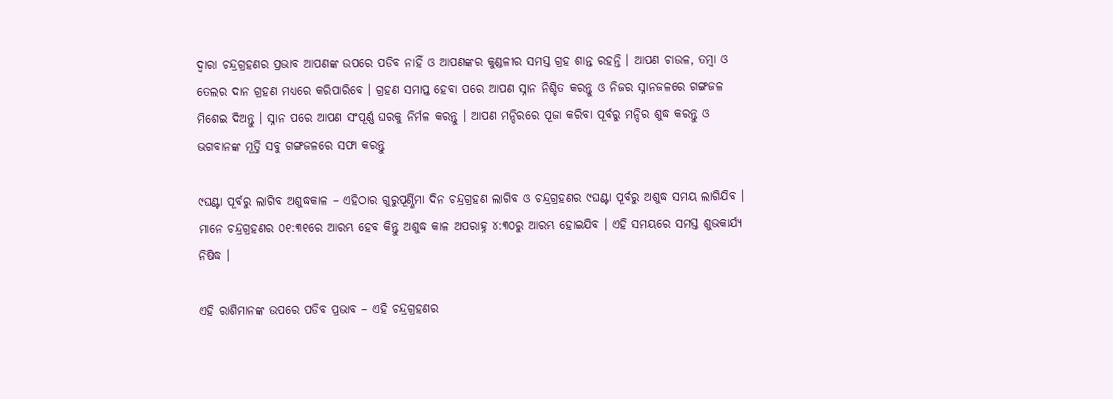ଦ୍ଵାରା ଚନ୍ଦ୍ରଗ୍ରହଣର ପ୍ରଭାବ ଆପଣଙ୍କ ଉପରେ ପଡିବ ନାହିଁ ଓ ଆପଣଙ୍କର କୁଣ୍ଡଳୀର ସମସ୍ତ ଗ୍ରହ ଶାନ୍ତ ରହନ୍ତି । ଆପଣ ଚାଉଳ, ତମ୍ବା ଓ ତେଲର ଦାନ ଗ୍ରହଣ ମଧ୍ୟରେ କରିପାରିବେ । ଗ୍ରହଣ ସମାପ୍ତ ହେବା ପରେ ଆପଣ ସ୍ନାନ ନିଶ୍ଚିତ କରନ୍ତୁ ଓ ନିଜର ସ୍ନାନଜଳରେ ଗଙ୍ଗଜଳ ମିଶେଇ ଦିଅନ୍ତୁ । ସ୍ନାନ ପରେ ଆପଣ ସଂପୂର୍ଣ୍ଣ ଘରକୁ ନିର୍ମଳ କରନ୍ତୁ । ଆପଣ ମନ୍ଦିରରେ ପୂଜା କରିବା ପୂର୍ବରୁ ମନ୍ଦିର ଶୁଦ୍ଧ କରନ୍ତୁ ଓ ଭଗବାନଙ୍କ ମୂର୍ତ୍ତି ସବୁ ଗଙ୍ଗଜଳରେ ସଫା କରନ୍ତୁ

୯ଘଣ୍ଟା ପୂର୍ବରୁ ଲାଗିବ ଅଶୁଦ୍ଧକାଳ – ଏହିଠାର ଗୁରୁପୂର୍ଣ୍ଣିମା ଦିନ ଚନ୍ଦ୍ରଗ୍ରହଣ ଲାଗିବ ଓ ଚନ୍ଦ୍ରଗ୍ରହଣର ୯ଘଣ୍ଟା ପୂର୍ବରୁ ଅଶୁଦ୍ଧ ସମୟ ଲାଗିଯିବ । ମାନେ ଚନ୍ଦ୍ରଗ୍ରହଣର ୦୧:୩୧ରେ ଆରମ୍ଭ ହେବ କିନ୍ତୁ ଅଶୁଦ୍ଧ କାଳ ଅପରାହ୍ନ ୪:୩୦ରୁ ଆରମ୍ଭ ହୋଇଯିବ । ଏହି ସମୟରେ ସମସ୍ତ ଶୁଭକାର୍ଯ୍ୟ ନିଷିଦ୍ଧ ।

ଏହି ରାଶିମାନଙ୍କ ଉପରେ ପଡିବ ପ୍ରଭାବ – ଏହି ଚନ୍ଦ୍ରଗ୍ରହଣର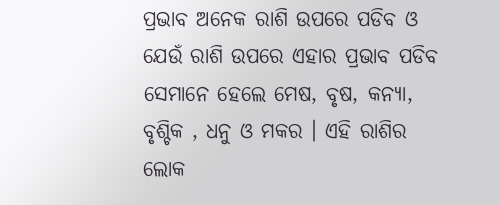ପ୍ରଭାବ ଅନେକ ରାଶି ଉପରେ ପଡିବ ଓ ଯେଉଁ ରାଶି ଉପରେ ଏହାର ପ୍ରଭାବ ପଡିବ ସେମାନେ ହେଲେ ମେଷ, ବୃଷ, କନ୍ୟା, ବୃଶ୍ଚିକ , ଧନୁ ଓ ମକର । ଏହି ରାଶିର ଲୋକ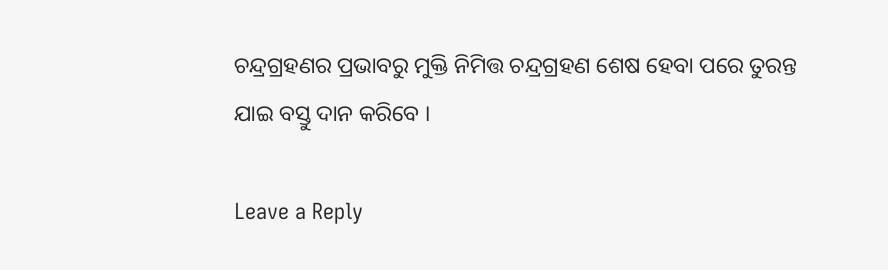ଚନ୍ଦ୍ରଗ୍ରହଣର ପ୍ରଭାବରୁ ମୁକ୍ତି ନିମିତ୍ତ ଚନ୍ଦ୍ରଗ୍ରହଣ ଶେଷ ହେବା ପରେ ତୁରନ୍ତ ଯାଇ ବସ୍ତୁ ଦାନ କରିବେ ।

Leave a Reply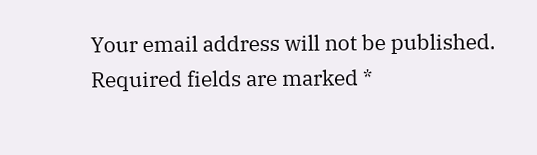Your email address will not be published. Required fields are marked *